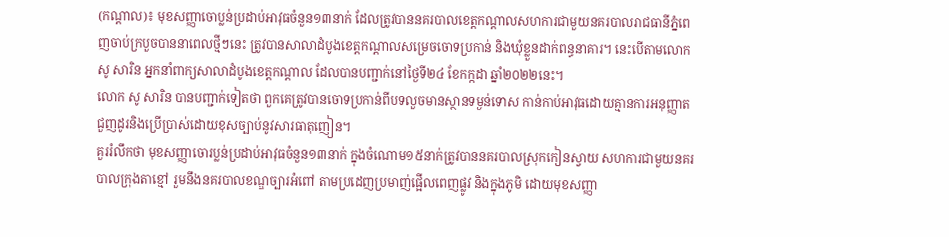(កណ្ដាល)៖ មុខសញ្ញាចោប្លន់ប្រដាប់អាវុធចំនួន១៣នាក់ ដែលត្រូវបាននគរបាលខេត្តកណ្ដាលសហការជាមួយនគរបាលរាជធានីភ្នំពេញចាប់ក្របួចបាននាពេលថ្មីៗនេះ ត្រូវបានសាលាដំបូងខេត្តកណ្ដាលសម្រេចចោទប្រកាន់ និងឃុំខ្លួនដាក់ពន្ធនាគារ។ នេះបើតាមលោក សូ សារិន អ្នកនាំពាក្យសាលាដំបូងខេត្តកណ្ដាល ដែលបានបញ្ជាក់នៅថ្ងៃទី២៤ ខែកក្កដា ឆ្នាំ២០២២នេះ។
លោក សូ សារិន បានបញ្ជាក់ទៀតថា ពួកគេត្រូវបានចោទប្រកាន់ពីបទលួចមានស្ថានទម្ងន់ទោស កាន់កាប់អាវុធដោយគ្មានការអនុញ្ញាត ជួញដូរនិងប្រើប្រាស់ដោយខុសច្បាប់នូវសារធាតុញៀន។
គួររំលឹកថា មុខសញ្ញាចោរប្លន់ប្រដាប់អាវុធចំនួន១៣នាក់ ក្នុងចំណោម១៥នាក់ត្រូវបាននគរបាលស្រុកកៀនស្វាយ សហការជាមួយនគរបាលក្រុងតាខ្មៅ រួមនឹងនគរបាលខណ្ឌច្បារអំពៅ តាមប្រដេញប្រមាញ់ផ្អើលពេញផ្លូវ និងក្នុងភូមិ ដោយមុខសញ្ញា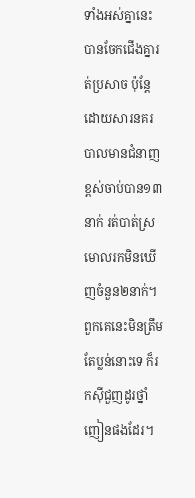ទាំងអស់គ្នានេះបានចែកជើងគ្នារត់ប្រសាច ប៉ុន្តែដោយសារនគរបាលមានជំនាញខ្ពស់ចាប់បាន១៣នាក់ រត់បាត់ស្រមោលរកមិនឃើញចំនួន២នាក់។ ពួកគេនេះមិនត្រឹមតែប្លន់នោះទេ ក៏រកស៊ីជួញដូរថ្នាំញៀនផងដែរ។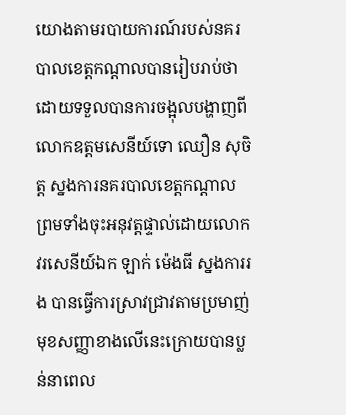យោងតាមរបាយការណ៍របស់នគរបាលខេត្តកណ្ដាលបានរៀបរាប់ថា ដោយទទួលបានការចង្អុលបង្ហាញពីលោកឧត្តមសេនីយ៍ទោ ឈឿន សុចិត្ត ស្នងការនគរបាលខេត្តកណ្ដាល ព្រមទាំងចុះអនុវត្តផ្ទាល់ដោយលោកវរសេនីយ៍ឯក ឡាក់ ម៉េងធី ស្នងការរង បានធ្វើការស្រាវជ្រាវតាមប្រមាញ់មុខសញ្ញាខាងលើនេះក្រោយបានប្លន់នាពេល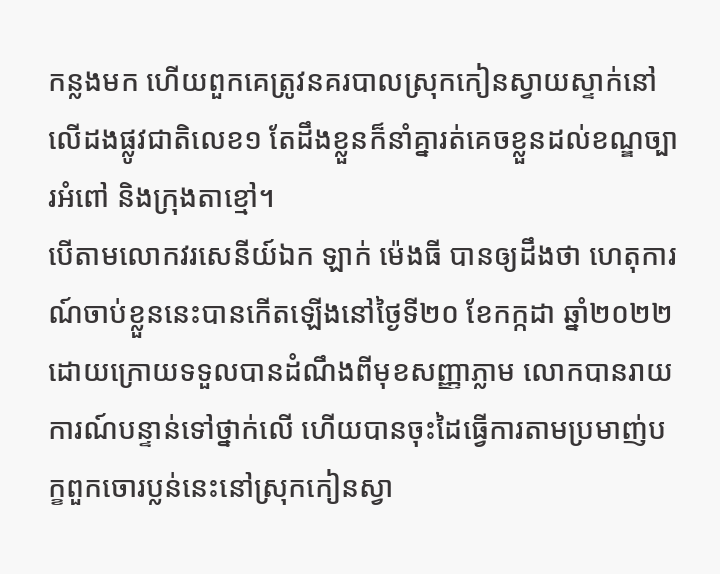កន្លងមក ហើយពួកគេត្រូវនគរបាលស្រុកកៀនស្វាយស្ទាក់នៅលើដងផ្លូវជាតិលេខ១ តែដឹងខ្លួនក៏នាំគ្នារត់គេចខ្លួនដល់ខណ្ឌច្បារអំពៅ និងក្រុងតាខ្មៅ។
បើតាមលោកវរសេនីយ៍ឯក ឡាក់ ម៉េងធី បានឲ្យដឹងថា ហេតុការណ៍ចាប់ខ្លួននេះបានកើតឡើងនៅថ្ងៃទី២០ ខែកក្កដា ឆ្នាំ២០២២ ដោយក្រោយទទួលបានដំណឹងពីមុខសញ្ញាភ្លាម លោកបានរាយការណ៍បន្ទាន់ទៅថ្នាក់លើ ហើយបានចុះដៃធ្វើការតាមប្រមាញ់បក្ខពួកចោរប្លន់នេះនៅស្រុកកៀនស្វា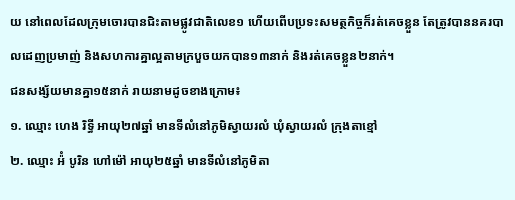យ នៅពេលដែលក្រុមចោរបានជិះតាមផ្លូវជាតិលេខ១ ហើយពើបប្រទះសមត្ថកិច្ចក៏រត់គេចខ្លួន តែត្រូវបាននគរបាលដេញប្រមាញ់ និងសហការគ្នាល្អតាមក្របួចយកបាន១៣នាក់ និងរត់គេចខ្លួន២នាក់។
ជនសង្ស័យមានគ្នា១៥នាក់ រាយនាមដូចខាងក្រោម៖
១. ឈ្មោះ ហេង រិទ្ធី អាយុ២៧ឆ្នាំ មានទីលំនៅភូមិស្វាយរលំ ឃុំស្វាយរលំ ក្រុងតាខ្មៅ
២. ឈ្មោះ អ៉ំ បូរិន ហៅម៉ៅ អាយុ២៥ឆ្នាំ មានទីលំនៅភូមិតា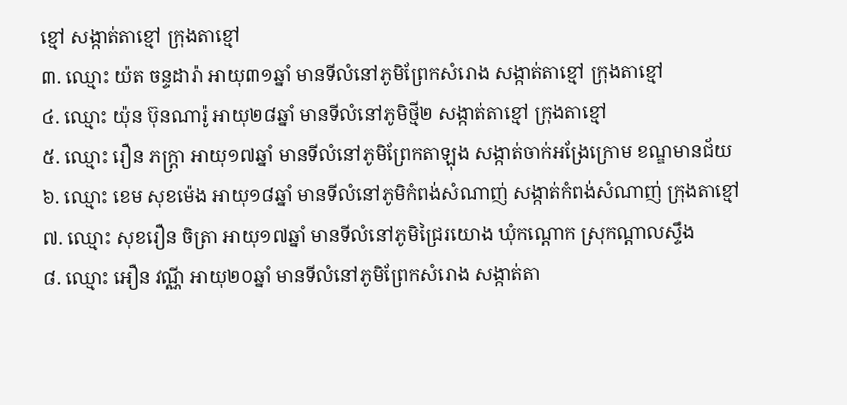ខ្មៅ សង្កាត់តាខ្មៅ ក្រុងតាខ្មៅ
៣. ឈ្មោះ យ៉ត ចន្ទដារ៉ា អាយុ៣១ឆ្នាំ មានទីលំនៅភូមិព្រែកសំរោង សង្កាត់តាខ្មៅ ក្រុងតាខ្មៅ
៤. ឈ្មោះ យ៉ុន ប៊ុនណារ៉ូ អាយុ២៨ឆ្នាំ មានទីលំនៅភូមិថ្មី២ សង្កាត់តាខ្មៅ ក្រុងតាខ្មៅ
៥. ឈ្មោះ រឿន ភក្រ្តា អាយុ១៧ឆ្នាំ មានទីលំនៅភូមិព្រែកតាឡុង សង្កាត់ចាក់អង្រែក្រោម ខណ្ឌមានជ័យ
៦. ឈ្មោះ ខេម សុខម៉េង អាយុ១៨ឆ្នាំ មានទីលំនៅភូមិកំពង់សំណាញ់ សង្កាត់កំពង់សំណាញ់ ក្រុងតាខ្មៅ
៧. ឈ្មោះ សុខរឿន ចិត្រា អាយុ១៧ឆ្នាំ មានទីលំនៅភូមិជ្រៃរយោង ឃុំកណ្តោក ស្រុកណ្តាលស្ទឹង
៨. ឈ្មោះ អឿន វណ្ណី អាយុ២០ឆ្នាំ មានទីលំនៅភូមិព្រែកសំរោង សង្កាត់តា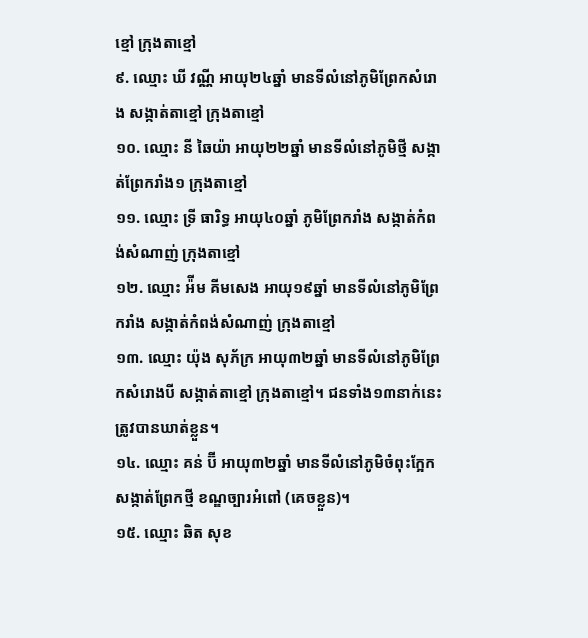ខ្មៅ ក្រុងតាខ្មៅ
៩. ឈ្មោះ ឃី វណ្ណី អាយុ២៤ឆ្នាំ មានទីលំនៅភូមិព្រែកសំរោង សង្កាត់តាខ្មៅ ក្រុងតាខ្មៅ
១០. ឈ្មោះ នី ឆៃយ៉ា អាយុ២២ឆ្នាំ មានទីលំនៅភូមិថ្មី សង្កាត់ព្រែករាំង១ ក្រុងតាខ្មៅ
១១. ឈ្មោះ ទ្រី ធារិទ្ធ អាយុ៤០ឆ្នាំ ភូមិព្រែករាំង សង្កាត់កំពង់សំណាញ់ ក្រុងតាខ្មៅ
១២. ឈ្មោះ អ៉ីម គីមសេង អាយុ១៩ឆ្នាំ មានទីលំនៅភូមិព្រែករាំង សង្កាត់កំពង់សំណាញ់ ក្រុងតាខ្មៅ
១៣. ឈ្មោះ យ៉ុង សុភ័ក្រ អាយុ៣២ឆ្នាំ មានទីលំនៅភូមិព្រែកសំរោងបី សង្កាត់តាខ្មៅ ក្រុងតាខ្មៅ។ ជនទាំង១៣នាក់នេះត្រូវបានឃាត់ខ្លួន។
១៤. ឈ្មោះ គន់ ប៊ី អាយុ៣២ឆ្នាំ មានទីលំនៅភូមិចំពុះក្អែក សង្កាត់ព្រែកថ្មី ខណ្ឌច្បារអំពៅ (គេចខ្លួន)។
១៥. ឈ្មោះ ឆិត សុខ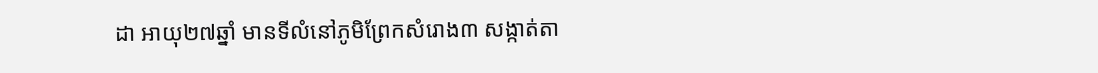ដា អាយុ២៧ឆ្នាំ មានទីលំនៅភូមិព្រែកសំរោង៣ សង្កាត់តា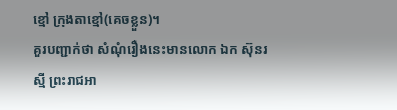ខ្មៅ ក្រុងតាខ្មៅ(គេចខ្លួន)។
គួរបញ្ជាក់ថា សំណុំរឿងនេះមានលោក ឯក ស៊ុនរស្មី ព្រះរាជអា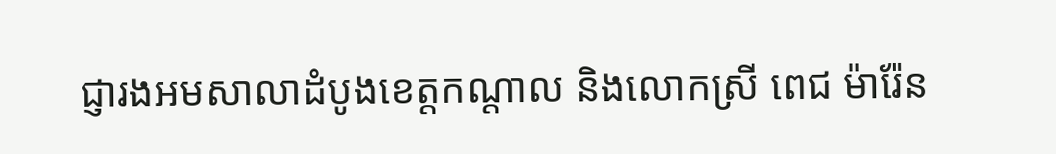ជ្ញារងអមសាលាដំបូងខេត្តកណ្ដាល និងលោកស្រី ពេជ ម៉ារ៉ែន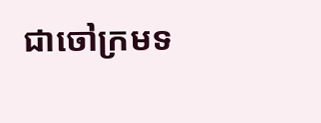ជាចៅក្រមទ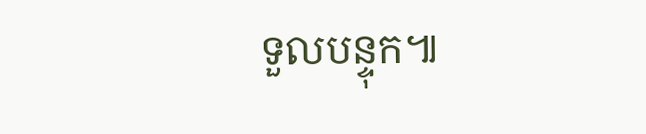ទួលបន្ទុក៕